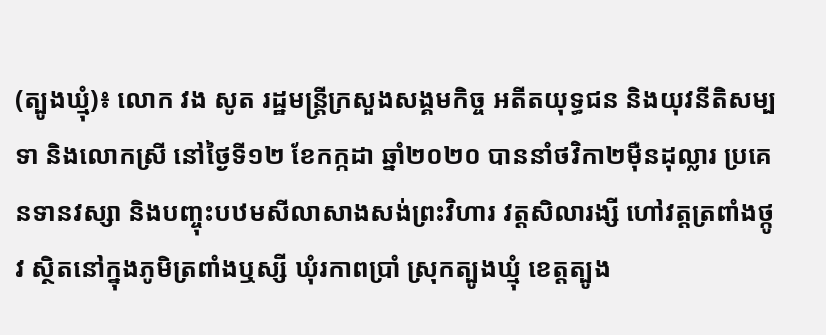(ត្បូងឃ្មុំ)៖ លោក វង សូត រដ្ឋមន្ត្រីក្រសួងសង្គមកិច្ច អតីតយុទ្ធជន និងយុវនីតិសម្បទា និងលោកស្រី នៅថ្ងៃទី១២ ខែកក្កដា ឆ្នាំ២០២០ បាននាំថវិកា២ម៉ឺនដុល្លារ ប្រគេនទានវស្សា និងបញ្ចុះបឋមសីលាសាងសង់ព្រះវិហារ វត្តសិលារង្សី ហៅវត្តត្រពាំងថ្កូវ ស្ថិតនៅក្នុងភូមិត្រពាំងឬស្សី ឃុំរកាពប្រាំ ស្រុកត្បូងឃ្មុំ ខេត្តត្បូង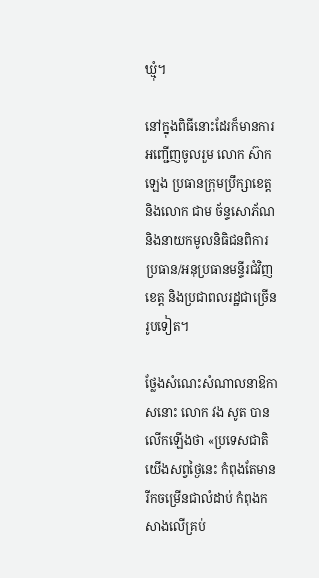ឃ្មុំ។

នៅក្នុងពិធីនោះដែរក៏មានការអញ្ជើញចូលរួម លោក ស៊ាក ឡេង ប្រធានក្រុមប្រឹក្សាខេត្ត និងលោក ជាម ច័ន្ទសោភ័ណ និងនាយកមូលនិធិជនពិការ ប្រធាន/អនុប្រធានមន្ទីរជំវិញខេត្ត និងប្រជាពលរដ្ឋជាច្រើនរូបទៀត។

ថ្លែងសំណេះសំណាលនាឱកាសនោះ លោក វង សូត បានលើកឡើងថា «ប្រទេសជាតិយើងសព្វថ្ងៃនេះ កំពុងតែមានរីកចម្រើនជាលំដាប់ កំពុងកសាងលើគ្រប់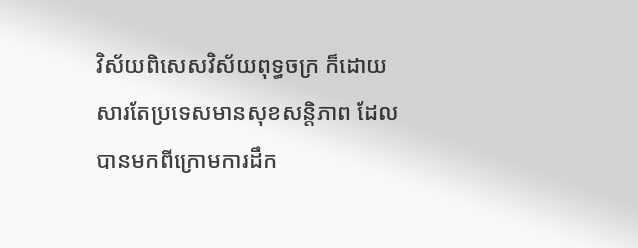វិស័យពិសេសវិស័យពុទ្ធចក្រ ក៏ដោយសារតែប្រទេសមានសុខសន្ដិភាព ដែលបានមកពីក្រោមការដឹក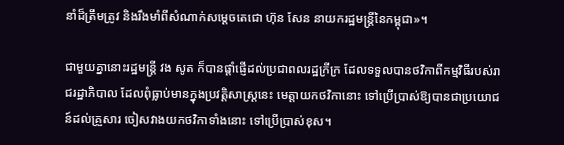នាំដ៏ត្រឹមត្រូវ និងរឹងមាំពីសំណាក់សម្ដេចតេជោ ហ៊ុន សែន នាយករដ្ឋមន្ដ្រីនៃកម្ពុជា»។

ជាមួយគ្នានោះរដ្ឋមន្ត្រី វង សូត ក៏បានផ្ដាំផ្ញើដល់ប្រជាពលរដ្ឋក្រីក្រ ដែលទទួលបានថវិកាពីកម្មវិធីរបស់រាជរដ្ឋាភិបាល ដែលពុំធ្លាប់មានក្នុងប្រវត្តិសាស្ត្រនេះ មេត្តាយកថវិកានោះ ទៅប្រើប្រាស់ឱ្យបានជាប្រយោជន៍ដល់គ្រួសារ ចៀសវាងយកថវិកាទាំងនោះ ទៅប្រើប្រាស់ខុស។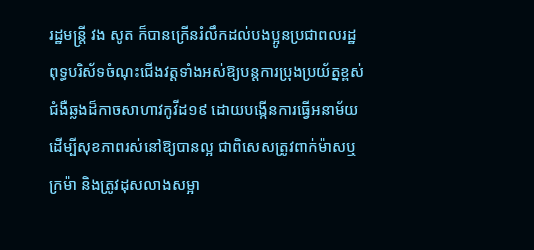រដ្ឋមន្ត្រី វង សូត ក៏បានក្រើនរំលឹកដល់បងប្អូនប្រជាពលរដ្ឋ ពុទ្ធបរិស័ទចំណុះជើងវត្តទាំងអស់ឱ្យបន្តការប្រុងប្រយ័ត្នខ្ពស់ជំងឺឆ្លងដ៏កាចសាហាវកូវីដ១៩ ដោយបង្កើនការធ្វើអនាម័យ ដើម្បីសុខភាពរស់នៅឱ្យបានល្អ ជាពិសេសត្រូវពាក់ម៉ាសឬក្រម៉ា និងត្រូវដុសលាងសម្អា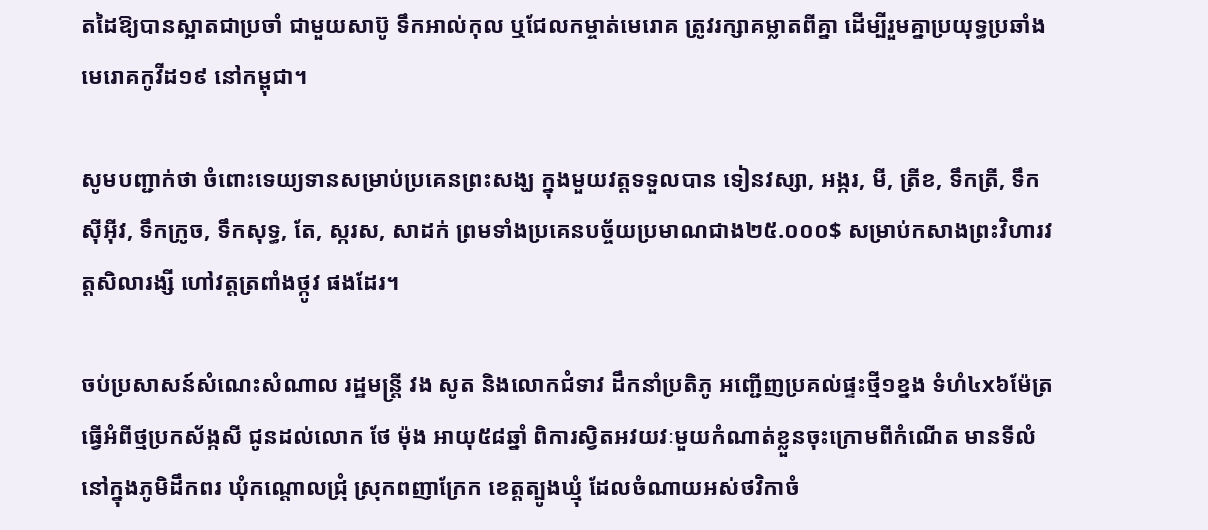តដៃឱ្យបានស្អាតជាប្រចាំ ជាមួយសាប៊ូ ទឹកអាល់កុល ឬជែលកម្ចាត់មេរោគ ត្រូវរក្សាគម្លាតពីគ្នា ដើម្បីរួមគ្នាប្រយុទ្ធប្រឆាំងមេរោគកូវីដ១៩ នៅកម្ពុជា។

សូមបញ្ជាក់ថា ចំពោះទេយ្យទានសម្រាប់ប្រគេនព្រះសង្ឃ ក្នុងមួយវត្តទទួលបាន ទៀនវស្សា, អង្ករ, មី, ត្រីខ, ទឹកត្រី, ទឹកស៊ីអ៊ីវ, ទឹកក្រូច, ទឹកសុទ្ធ, តែ, ស្ករស, សាដក់ ព្រមទាំងប្រគេនបច្ច័យប្រមាណជាង២៥.០០០$ សម្រាប់កសាងព្រះវិហារវត្តសិលារង្សី ហៅវត្តត្រពាំងថ្កូវ ផងដែរ។

ចប់ប្រសាសន៍សំណេះសំណាល រដ្ឋមន្ត្រី វង សូត និងលោកជំទាវ ដឹកនាំប្រតិភូ អញ្ជើញប្រគល់ផ្ទះថ្មី១ខ្នង ទំហំ៤x៦ម៉ែត្រ ធ្វើអំពីថ្មប្រកស័ង្កសី ជូនដល់លោក ថែ ម៉ុង អាយុ៥៨ឆ្នាំ ពិការស្វិតអវយវៈមួយកំណាត់ខ្លួនចុះក្រោមពីកំណើត មានទីលំនៅក្នុងភូមិដឹកពរ ឃុំកណ្តោលជ្រុំ ស្រុកពញាក្រែក ខេត្តត្បូងឃ្មុំ ដែលចំណាយអស់ថវិកាចំ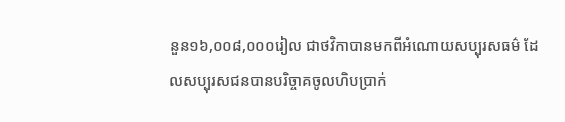នួន១៦,០០៨,០០០រៀល ជាថវិកាបានមកពីអំណោយសប្បុរសធម៌ ដែលសប្បុរសជនបានបរិច្ចាគចូលហិបប្រាក់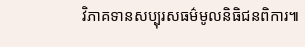វិភាគទានសប្បុរសធម៌មូលនិធិជនពិការ៕